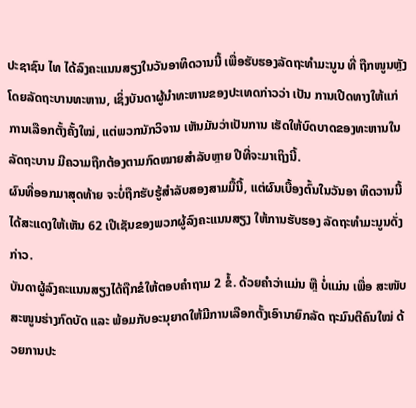ປະຊາຊົນ ໄທ ໄດ້ລົງຄະແນນສຽງໃນວັນອາທິດວານນີ້ ເພື່ອຮັບຮອງລັດຖະທຳມະນູນ ທີ່ ຖືກໜູນຫຼັງໂດຍລັດຖະບານທະຫານ, ເຊິ່ງບັນດາຜູ້ນຳທະຫານຂອງປະເທດກ່າວວ່າ ເປັນ ການເປີດທາງໃຫ້ແກ່ການເລືອກຕັ້ງຄັ້ງໃໝ່, ແຕ່ພວກນັກວິຈານ ເຫັນມັນວ່າເປັນການ ເຮັດໃຫ້ບົດບາດຂອງທະຫານໃນລັດຖະບານ ມີຄວາມຖືກຕ້ອງຕາມກົດໝາຍສຳລັບຫຼາຍ ປີທີ່ຈະມາເຖິງນີ້.
ຜົນທີ່ອອກມາສຸດທ້າຍ ຈະບໍ່ຖືກຮັບຮູ້ສຳລັບສອງສາມມື້ນີ້, ແຕ່ຜົນເບື້ອງຕົ້ນໃນວັນອາ ທິດວານນີ້ ໄດ້ສະແດງໃຫ້ເຫັນ 62 ເປີເຊັນຂອງພວກຜູ້ລົງຄະແນນສຽງ ໃຫ້ການຮັບຮອງ ລັດຖະທຳມະນູນດັ່ງກ່າວ.
ບັນດາຜູ້ລົງຄະແນນສຽງໄດ້ຖືກຂໍໃຫ້ຕອບຄຳຖາມ 2 ຂໍ້. ດ້ວຍຄຳວ່າແມ່ນ ຫຼື ບໍ່ແມ່ນ ເພື່ອ ສະໜັບສະໜູນຮ່າງກົດບັດ ແລະ ພ້ອມກັບອະນຸຍາດໃຫ້ມີການເລືອກຕັ້ງເອົານາຍົກລັດ ຖະມົນຕີຄົນໃໝ່ ດ້ວຍການປະ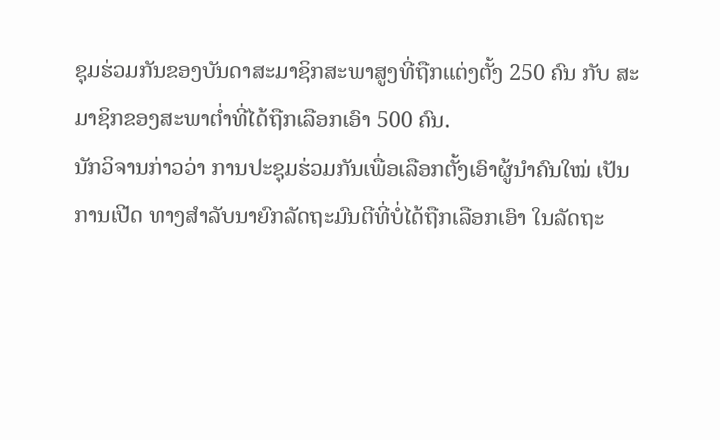ຊຸມຮ່ວມກັນຂອງບັນດາສະມາຊິກສະພາສູງທີ່ຖືກແຕ່ງຕັ້ງ 250 ຄົນ ກັບ ສະມາຊິກຂອງສະພາຕ່ຳທີ່ໄດ້ຖືກເລືອກເອົາ 500 ຄົນ.
ນັກວິຈານກ່າວວ່າ ການປະຊຸມຮ່ວມກັນເພື່ອເລືອກຕັ້ງເອົາຜູ້ນຳຄົນໃໝ່ ເປັນການເປີດ ທາງສຳລັບນາຍົກລັດຖະມົນຕີທີ່ບໍ່ໄດ້ຖືກເລືອກເອົາ ໃນລັດຖະ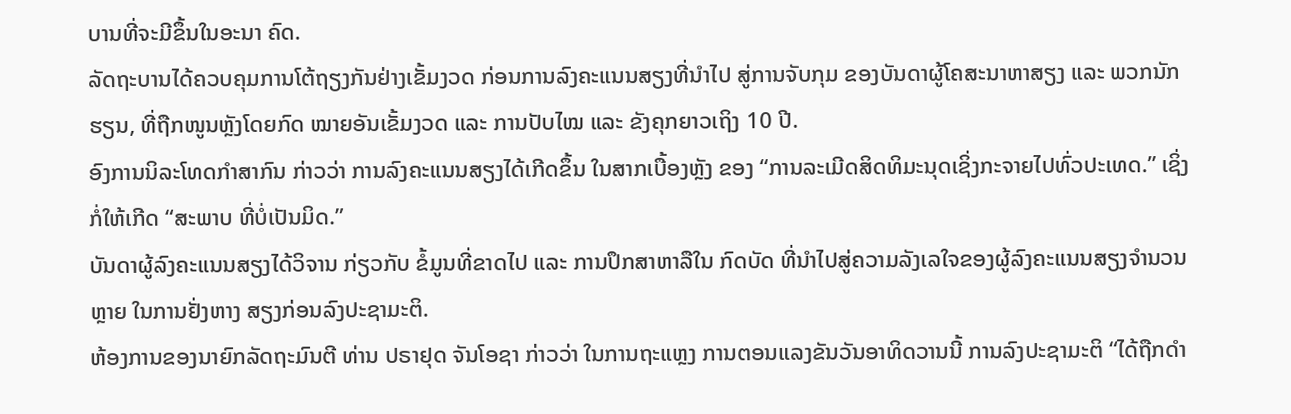ບານທີ່ຈະມີຂຶ້ນໃນອະນາ ຄົດ.
ລັດຖະບານໄດ້ຄວບຄຸມການໂຕ້ຖຽງກັນຢ່າງເຂັ້ມງວດ ກ່ອນການລົງຄະແນນສຽງທີ່ນຳໄປ ສູ່ການຈັບກຸມ ຂອງບັນດາຜູ້ໂຄສະນາຫາສຽງ ແລະ ພວກນັກຮຽນ, ທີ່ຖືກໜູນຫຼັງໂດຍກົດ ໝາຍອັນເຂັ້ມງວດ ແລະ ການປັບໄໝ ແລະ ຂັງຄຸກຍາວເຖິງ 10 ປີ.
ອົງການນິລະໂທດກຳສາກົນ ກ່າວວ່າ ການລົງຄະແນນສຽງໄດ້ເກີດຂຶ້ນ ໃນສາກເບື້ອງຫຼັງ ຂອງ “ການລະເມີດສິດທິມະນຸດເຊິ່ງກະຈາຍໄປທົ່ວປະເທດ.” ເຊິ່ງກໍ່ໃຫ້ເກີດ “ສະພາບ ທີ່ບໍ່ເປັນມິດ.”
ບັນດາຜູ້ລົງຄະແນນສຽງໄດ້ວິຈານ ກ່ຽວກັບ ຂໍ້ມູນທີ່ຂາດໄປ ແລະ ການປຶກສາຫາລືໃນ ກົດບັດ ທີ່ນຳໄປສູ່ຄວາມລັງເລໃຈຂອງຜູ້ລົງຄະແນນສຽງຈຳນວນຫຼາຍ ໃນການຢັ່ງຫາງ ສຽງກ່ອນລົງປະຊາມະຕິ.
ຫ້ອງການຂອງນາຍົກລັດຖະມົນຕີ ທ່ານ ປຣາຢຸດ ຈັນໂອຊາ ກ່າວວ່າ ໃນການຖະແຫຼງ ການຕອນແລງຂັນວັນອາທິດວານນີ້ ການລົງປະຊາມະຕິ “ໄດ້ຖືກດຳ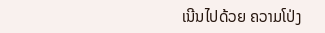ເນີນໄປດ້ວຍ ຄວາມໂປ່ງ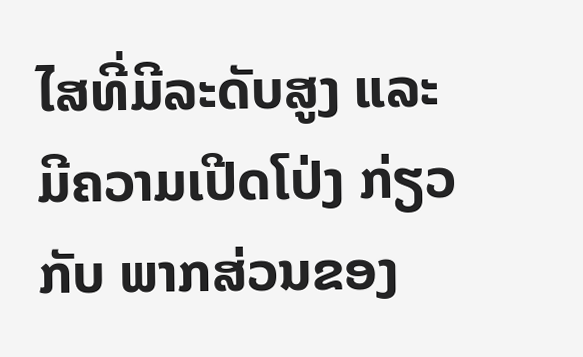ໄສທີ່ມີລະດັບສູງ ແລະ ມີຄວາມເປີດໂປ່ງ ກ່ຽວກັບ ພາກສ່ວນຂອງ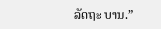ລັດຖະ ບານ.”